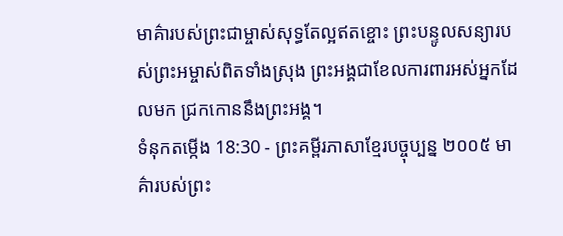មាគ៌ារបស់ព្រះជាម្ចាស់សុទ្ធតែល្អឥតខ្ចោះ ព្រះបន្ទូលសន្យារបស់ព្រះអម្ចាស់ពិតទាំងស្រុង ព្រះអង្គជាខែលការពារអស់អ្នកដែលមក ជ្រកកោននឹងព្រះអង្គ។
ទំនុកតម្កើង 18:30 - ព្រះគម្ពីរភាសាខ្មែរបច្ចុប្បន្ន ២០០៥ មាគ៌ារបស់ព្រះ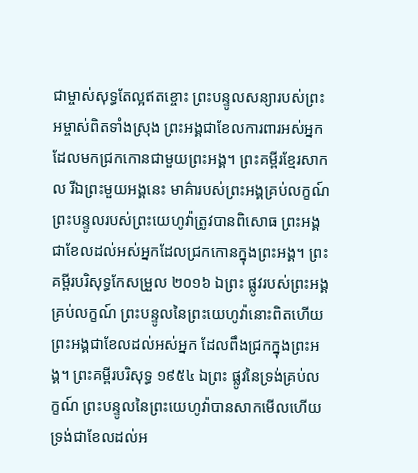ជាម្ចាស់សុទ្ធតែល្អឥតខ្ចោះ ព្រះបន្ទូលសន្យារបស់ព្រះអម្ចាស់ពិតទាំងស្រុង ព្រះអង្គជាខែលការពារអស់អ្នក ដែលមកជ្រកកោនជាមួយព្រះអង្គ។ ព្រះគម្ពីរខ្មែរសាកល រីឯព្រះមួយអង្គនេះ មាគ៌ារបស់ព្រះអង្គគ្រប់លក្ខណ៍ ព្រះបន្ទូលរបស់ព្រះយេហូវ៉ាត្រូវបានពិសោធ ព្រះអង្គជាខែលដល់អស់អ្នកដែលជ្រកកោនក្នុងព្រះអង្គ។ ព្រះគម្ពីរបរិសុទ្ធកែសម្រួល ២០១៦ ឯព្រះ ផ្លូវរបស់ព្រះអង្គគ្រប់លក្ខណ៍ ព្រះបន្ទូលនៃព្រះយេហូវ៉ានោះពិតហើយ ព្រះអង្គជាខែលដល់អស់អ្នក ដែលពឹងជ្រកក្នុងព្រះអង្គ។ ព្រះគម្ពីរបរិសុទ្ធ ១៩៥៤ ឯព្រះ ផ្លូវនៃទ្រង់គ្រប់លក្ខណ៍ ព្រះបន្ទូលនៃព្រះយេហូវ៉ាបានសាកមើលហើយ ទ្រង់ជាខែលដល់អ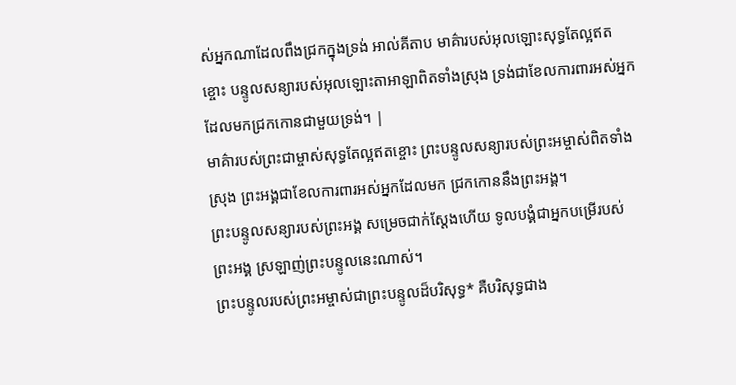ស់អ្នកណាដែលពឹងជ្រកក្នុងទ្រង់ អាល់គីតាប មាគ៌ារបស់អុលឡោះសុទ្ធតែល្អឥតខ្ចោះ បន្ទូលសន្យារបស់អុលឡោះតាអាឡាពិតទាំងស្រុង ទ្រង់ជាខែលការពារអស់អ្នក ដែលមកជ្រកកោនជាមួយទ្រង់។ |
មាគ៌ារបស់ព្រះជាម្ចាស់សុទ្ធតែល្អឥតខ្ចោះ ព្រះបន្ទូលសន្យារបស់ព្រះអម្ចាស់ពិតទាំងស្រុង ព្រះអង្គជាខែលការពារអស់អ្នកដែលមក ជ្រកកោននឹងព្រះអង្គ។
ព្រះបន្ទូលសន្យារបស់ព្រះអង្គ សម្រេចជាក់ស្តែងហើយ ទូលបង្គំជាអ្នកបម្រើរបស់ព្រះអង្គ ស្រឡាញ់ព្រះបន្ទូលនេះណាស់។
ព្រះបន្ទូលរបស់ព្រះអម្ចាស់ជាព្រះបន្ទូលដ៏បរិសុទ្ធ* គឺបរិសុទ្ធជាង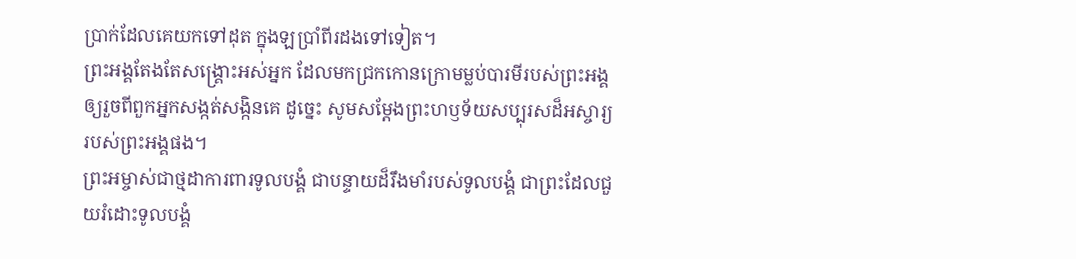ប្រាក់ដែលគេយកទៅដុត ក្នុងឡប្រាំពីរដងទៅទៀត។
ព្រះអង្គតែងតែសង្គ្រោះអស់អ្នក ដែលមកជ្រកកោនក្រោមម្លប់បារមីរបស់ព្រះអង្គ ឲ្យរួចពីពួកអ្នកសង្កត់សង្កិនគេ ដូច្នេះ សូមសម្តែងព្រះហឫទ័យសប្បុរសដ៏អស្ចារ្យរបស់ព្រះអង្គផង។
ព្រះអម្ចាស់ជាថ្មដាការពារទូលបង្គំ ជាបន្ទាយដ៏រឹងមាំរបស់ទូលបង្គំ ជាព្រះដែលជួយរំដោះទូលបង្គំ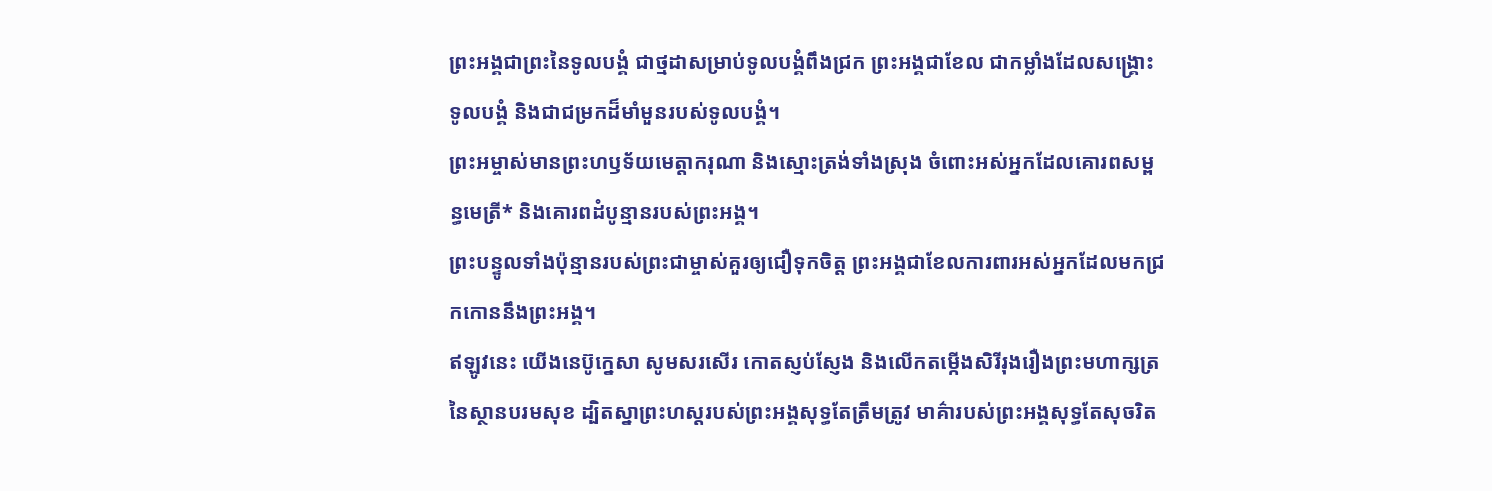ព្រះអង្គជាព្រះនៃទូលបង្គំ ជាថ្មដាសម្រាប់ទូលបង្គំពឹងជ្រក ព្រះអង្គជាខែល ជាកម្លាំងដែលសង្គ្រោះទូលបង្គំ និងជាជម្រកដ៏មាំមួនរបស់ទូលបង្គំ។
ព្រះអម្ចាស់មានព្រះហឫទ័យមេត្តាករុណា និងស្មោះត្រង់ទាំងស្រុង ចំពោះអស់អ្នកដែលគោរពសម្ពន្ធមេត្រី* និងគោរពដំបូន្មានរបស់ព្រះអង្គ។
ព្រះបន្ទូលទាំងប៉ុន្មានរបស់ព្រះជាម្ចាស់គួរឲ្យជឿទុកចិត្ត ព្រះអង្គជាខែលការពារអស់អ្នកដែលមកជ្រកកោននឹងព្រះអង្គ។
ឥឡូវនេះ យើងនេប៊ូក្នេសា សូមសរសើរ កោតស្ញប់ស្ញែង និងលើកតម្កើងសិរីរុងរឿងព្រះមហាក្សត្រនៃស្ថានបរមសុខ ដ្បិតស្នាព្រះហស្ដរបស់ព្រះអង្គសុទ្ធតែត្រឹមត្រូវ មាគ៌ារបស់ព្រះអង្គសុទ្ធតែសុចរិត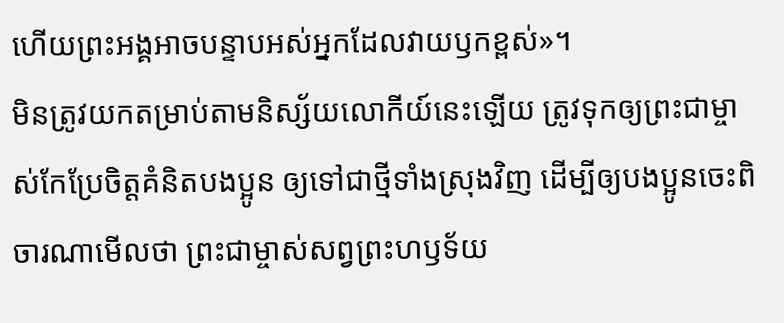ហើយព្រះអង្គអាចបន្ទាបអស់អ្នកដែលវាយឫកខ្ពស់»។
មិនត្រូវយកតម្រាប់តាមនិស្ស័យលោកីយ៍នេះឡើយ ត្រូវទុកឲ្យព្រះជាម្ចាស់កែប្រែចិត្តគំនិតបងប្អូន ឲ្យទៅជាថ្មីទាំងស្រុងវិញ ដើម្បីឲ្យបងប្អូនចេះពិចារណាមើលថា ព្រះជាម្ចាស់សព្វព្រះហឫទ័យ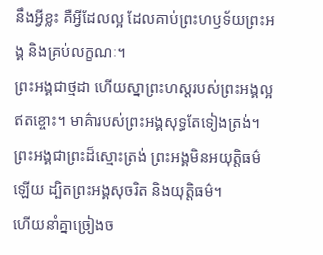នឹងអ្វីខ្លះ គឺអ្វីដែលល្អ ដែលគាប់ព្រះហឫទ័យព្រះអង្គ និងគ្រប់លក្ខណៈ។
ព្រះអង្គជាថ្មដា ហើយស្នាព្រះហស្ដរបស់ព្រះអង្គល្អឥតខ្ចោះ។ មាគ៌ារបស់ព្រះអង្គសុទ្ធតែទៀងត្រង់។ ព្រះអង្គជាព្រះដ៏ស្មោះត្រង់ ព្រះអង្គមិនអយុត្តិធម៌ឡើយ ដ្បិតព្រះអង្គសុចរិត និងយុត្តិធម៌។
ហើយនាំគ្នាច្រៀងច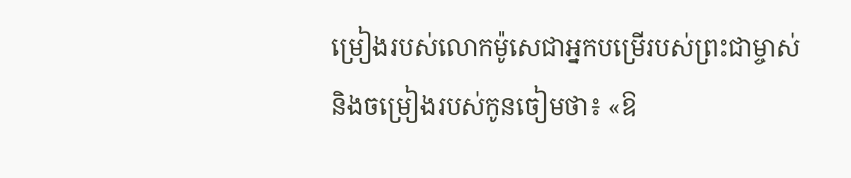ម្រៀងរបស់លោកម៉ូសេជាអ្នកបម្រើរបស់ព្រះជាម្ចាស់ និងចម្រៀងរបស់កូនចៀមថា៖ «ឱ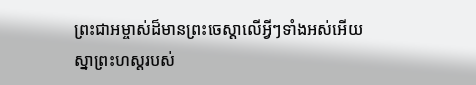ព្រះជាអម្ចាស់ដ៏មានព្រះចេស្ដាលើអ្វីៗទាំងអស់អើយ ស្នាព្រះហស្ដរបស់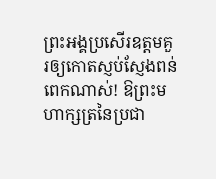ព្រះអង្គប្រសើរឧត្ដមគួរឲ្យកោតស្ញប់ស្ញែងពន់ពេកណាស់! ឱព្រះមហាក្សត្រនៃប្រជា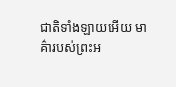ជាតិទាំងឡាយអើយ មាគ៌ារបស់ព្រះអ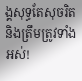ង្គសុទ្ធតែសុចរិត និងត្រឹមត្រូវទាំងអស់!